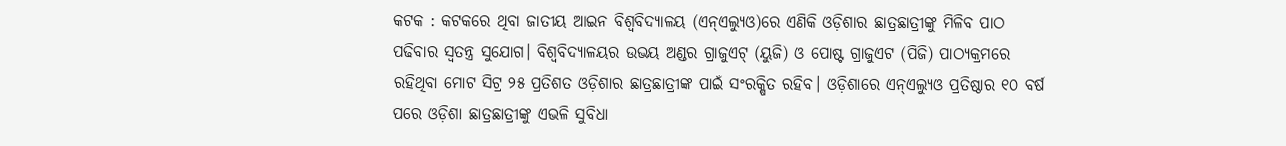କଟକ : କଟକରେ ଥିବା ଜାତୀୟ ଆଇନ ବିଶ୍ବବିଦ୍ୟାଳୟ (ଏନ୍ଏଲ୍ୟୁଓ)ରେ ଏଣିକି ଓଡ଼ିଶାର ଛାତ୍ରଛାତ୍ରୀଙ୍କୁ ମିଳିବ ପାଠ ପଢିବାର ସ୍ବତନ୍ତ୍ର ସୁଯୋଗ। ବିଶ୍ବବିଦ୍ୟାଳୟର ଉଭୟ ଅଣ୍ଡର ଗ୍ରାଜୁଏଟ୍ (ୟୁଜି) ଓ ପୋଷ୍ଟ ଗ୍ରାଜୁଏଟ (ପିଜି) ପାଠ୍ୟକ୍ରମରେ ରହିଥିବା ମୋଟ ସିଟ୍ର ୨୫ ପ୍ରତିଶତ ଓଡ଼ିଶାର ଛାତ୍ରଛାତ୍ରୀଙ୍କ ପାଇଁ ସଂରକ୍ଷିତ ରହିବ। ଓଡ଼ିଶାରେ ଏନ୍ଏଲ୍ୟୁଓ ପ୍ରତିଷ୍ଠାର ୧୦ ବର୍ଷ ପରେ ଓଡ଼ିଶା ଛାତ୍ରଛାତ୍ରୀଙ୍କୁ ଏଭଳି ସୁବିଧା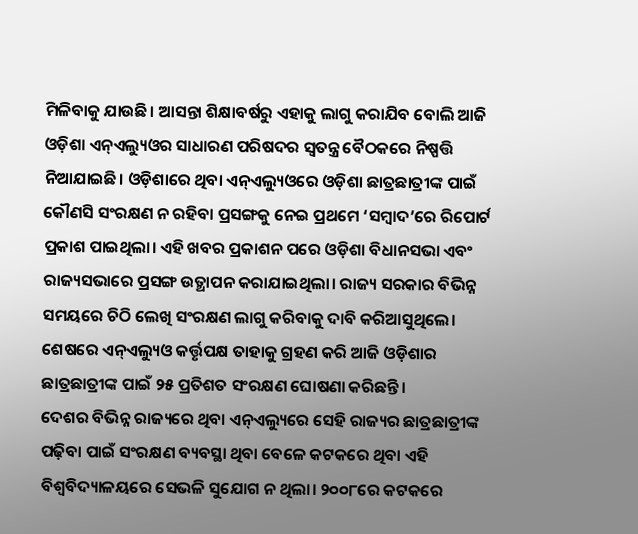ମିଳିବାକୁ ଯାଉଛି। ଆସନ୍ତା ଶିକ୍ଷାବର୍ଷରୁ ଏହାକୁ ଲାଗୁ କରାଯିବ ବୋଲି ଆଜି ଓଡ଼ିଶା ଏନ୍ଏଲ୍ୟୁଓର ସାଧାରଣ ପରିଷଦର ସ୍ବତନ୍ତ୍ର ବୈଠକରେ ନିଷ୍ପତ୍ତି ନିଆଯାଇଛି। ଓଡ଼ିଶାରେ ଥିବା ଏନ୍ଏଲ୍ୟୁଓରେ ଓଡ଼ିଶା ଛାତ୍ରଛାତ୍ରୀଙ୍କ ପାଇଁ କୌଣସି ସଂରକ୍ଷଣ ନ ରହିବା ପ୍ରସଙ୍ଗକୁ ନେଇ ପ୍ରଥମେ ‘ସମ୍ବାଦ’ରେ ରିପୋର୍ଟ ପ୍ରକାଶ ପାଇଥିଲା। ଏହି ଖବର ପ୍ରକାଶନ ପରେ ଓଡ଼ିଶା ବିଧାନସଭା ଏବଂ ରାଜ୍ୟସଭାରେ ପ୍ରସଙ୍ଗ ଉତ୍ଥାପନ କରାଯାଇଥିଲା। ରାଜ୍ୟ ସରକାର ବିଭିନ୍ନ ସମୟରେ ଚିଠି ଲେଖି ସଂରକ୍ଷଣ ଲାଗୁ କରିବାକୁ ଦାବି କରିଆସୁଥିଲେ। ଶେଷରେ ଏନ୍ଏଲ୍ୟୁଓ କର୍ତ୍ତୃପକ୍ଷ ତାହାକୁ ଗ୍ରହଣ କରି ଆଜି ଓଡ଼ିଶାର ଛାତ୍ରଛାତ୍ରୀଙ୍କ ପାଇଁ ୨୫ ପ୍ରତିଶତ ସଂରକ୍ଷଣ ଘୋଷଣା କରିଛନ୍ତି।
ଦେଶର ବିଭିନ୍ନ ରାଜ୍ୟରେ ଥିବା ଏନ୍ଏଲ୍ୟୁରେ ସେହି ରାଜ୍ୟର ଛାତ୍ରଛାତ୍ରୀଙ୍କ ପଢ଼ିବା ପାଇଁ ସଂରକ୍ଷଣ ବ୍ୟବସ୍ଥା ଥିବା ବେଳେ କଟକରେ ଥିବା ଏହି ବିଶ୍ବବିଦ୍ୟାଳୟରେ ସେଭଳି ସୁଯୋଗ ନ ଥିଲା। ୨୦୦୮ରେ କଟକରେ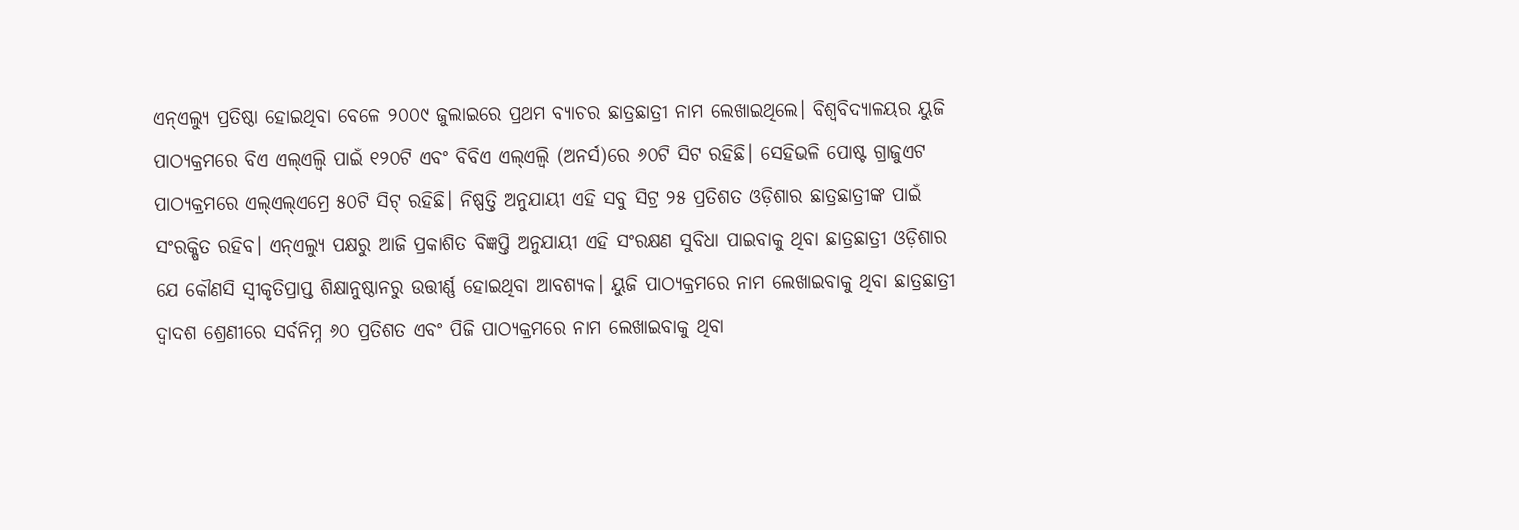ଏନ୍ଏଲ୍ୟୁ ପ୍ରତିଷ୍ଠା ହୋଇଥିବା ବେଳେ ୨୦୦୯ ଜୁଲାଇରେ ପ୍ରଥମ ବ୍ୟାଚର ଛାତ୍ରଛାତ୍ରୀ ନାମ ଲେଖାଇଥିଲେ। ବିଶ୍ବବିଦ୍ୟାଳୟର ୟୁଜି ପାଠ୍ୟକ୍ରମରେ ବିଏ ଏଲ୍ଏଲ୍ବି ପାଇଁ ୧୨୦ଟି ଏବଂ ବିବିଏ ଏଲ୍ଏଲ୍ବି (ଅନର୍ସ)ରେ ୬୦ଟି ସିଟ ରହିଛି। ସେହିଭଳି ପୋଷ୍ଟ ଗ୍ରାଜୁଏଟ ପାଠ୍ୟକ୍ରମରେ ଏଲ୍ଏଲ୍ଏମ୍ରେ ୫୦ଟି ସିଟ୍ ରହିଛି। ନିଷ୍ପତ୍ତି ଅନୁଯାୟୀ ଏହି ସବୁ ସିଟ୍ର ୨୫ ପ୍ରତିଶତ ଓଡ଼ିଶାର ଛାତ୍ରଛାତ୍ରୀଙ୍କ ପାଇଁ ସଂରକ୍ଷିତ ରହିବ। ଏନ୍ଏଲ୍ୟୁ ପକ୍ଷରୁ ଆଜି ପ୍ରକାଶିତ ବିଜ୍ଞପ୍ତି ଅନୁଯାୟୀ ଏହି ସଂରକ୍ଷଣ ସୁବିଧା ପାଇବାକୁ ଥିବା ଛାତ୍ରଛାତ୍ରୀ ଓଡ଼ିଶାର ଯେ କୌଣସି ସ୍ବୀକୃତିପ୍ରାପ୍ତ ଶିକ୍ଷାନୁଷ୍ଠାନରୁ ଉତ୍ତୀର୍ଣ୍ଣ ହୋଇଥିବା ଆବଶ୍ୟକ। ୟୁଜି ପାଠ୍ୟକ୍ରମରେ ନାମ ଲେଖାଇବାକୁ ଥିବା ଛାତ୍ରଛାତ୍ରୀ ଦ୍ବାଦଶ ଶ୍ରେଣୀରେ ସର୍ବନିମ୍ନ ୬୦ ପ୍ରତିଶତ ଏବଂ ପିଜି ପାଠ୍ୟକ୍ରମରେ ନାମ ଲେଖାଇବାକୁ ଥିବା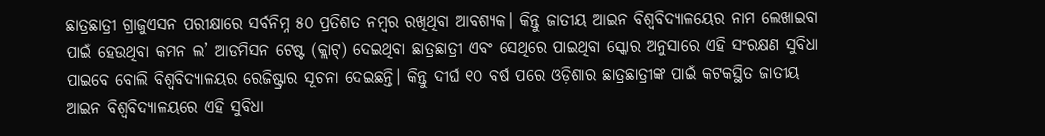ଛାତ୍ରଛାତ୍ରୀ ଗ୍ରାଜୁଏସନ ପରୀକ୍ଷାରେ ସର୍ବନିମ୍ନ ୫୦ ପ୍ରତିଶତ ନମ୍ବର ରଖିଥିବା ଆବଶ୍ୟକ। କିନ୍ତୁ ଜାତୀୟ ଆଇନ ବିଶ୍ବବିଦ୍ୟାଳୟେର ନାମ ଲେଖାଇବା ପାଇଁ ହେଉଥିବା କମନ ଲ’ ଆଡମିସନ ଟେଷ୍ଟ (କ୍ଲାଟ୍) ଦେଇଥିବା ଛାତ୍ରଛାତ୍ରୀ ଏବଂ ସେଥିରେ ପାଇଥିବା ସ୍କୋର ଅନୁସାରେ ଏହି ସଂରକ୍ଷଣ ସୁବିଧା ପାଇବେ ବୋଲି ବିଶ୍ବବିଦ୍ୟାଳୟର ରେଜିଷ୍ଟ୍ରାର ସୂଚନା ଦେଇଛନ୍ତି। କିନ୍ତୁ ଦୀର୍ଘ ୧୦ ବର୍ଷ ପରେ ଓଡ଼ିଶାର ଛାତ୍ରଛାତ୍ରୀଙ୍କ ପାଇଁ କଟକସ୍ଥିତ ଜାତୀୟ ଆଇନ ବିଶ୍ବବିଦ୍ୟାଳୟରେ ଏହି ସୁବିଧା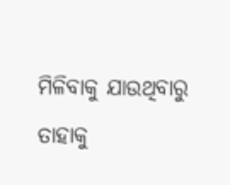ମିଳିବାକୁ ଯାଉଥିବାରୁ ତାହାକୁ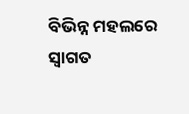ବିଭିନ୍ନ ମହଲରେ ସ୍ବାଗତ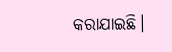କରାଯାଇଛି।